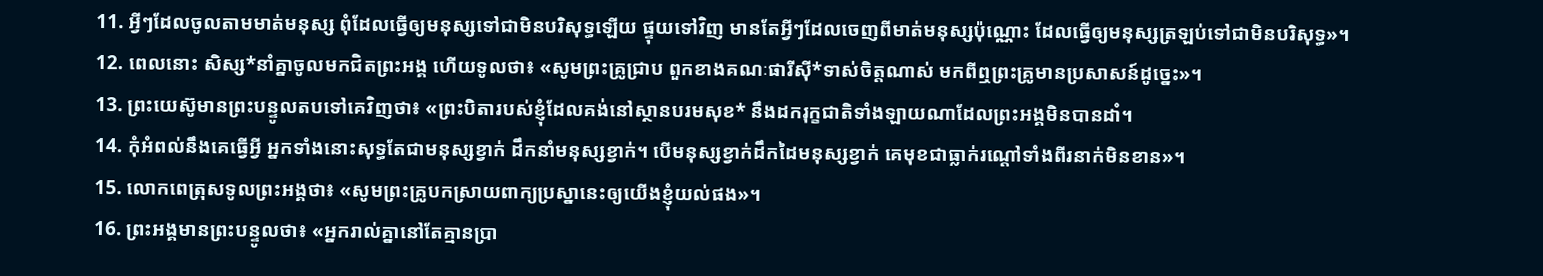11. អ្វីៗដែលចូលតាមមាត់មនុស្ស ពុំដែលធ្វើឲ្យមនុស្សទៅជាមិនបរិសុទ្ធឡើយ ផ្ទុយទៅវិញ មានតែអ្វីៗដែលចេញពីមាត់មនុស្សប៉ុណ្ណោះ ដែលធ្វើឲ្យមនុស្សត្រឡប់ទៅជាមិនបរិសុទ្ធ»។
12. ពេលនោះ សិស្ស*នាំគ្នាចូលមកជិតព្រះអង្គ ហើយទូលថា៖ «សូមព្រះគ្រូជ្រាប ពួកខាងគណៈផារីស៊ី*ទាស់ចិត្តណាស់ មកពីឮព្រះគ្រូមានប្រសាសន៍ដូច្នេះ»។
13. ព្រះយេស៊ូមានព្រះបន្ទូលតបទៅគេវិញថា៖ «ព្រះបិតារបស់ខ្ញុំដែលគង់នៅស្ថានបរមសុខ* នឹងដករុក្ខជាតិទាំងឡាយណាដែលព្រះអង្គមិនបានដាំ។
14. កុំអំពល់នឹងគេធ្វើអ្វី អ្នកទាំងនោះសុទ្ធតែជាមនុស្សខ្វាក់ ដឹកនាំមនុស្សខ្វាក់។ បើមនុស្សខ្វាក់ដឹកដៃមនុស្សខ្វាក់ គេមុខជាធ្លាក់រណ្ដៅទាំងពីរនាក់មិនខាន»។
15. លោកពេត្រុសទូលព្រះអង្គថា៖ «សូមព្រះគ្រូបកស្រាយពាក្យប្រស្នានេះឲ្យយើងខ្ញុំយល់ផង»។
16. ព្រះអង្គមានព្រះបន្ទូលថា៖ «អ្នករាល់គ្នានៅតែគ្មានប្រា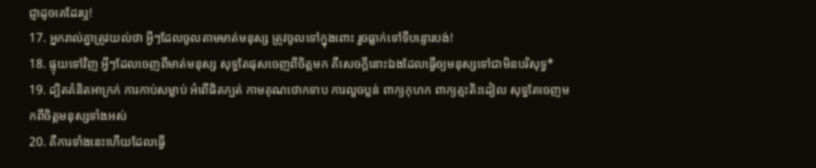ជ្ញាដូចគេដែរឬ!
17. អ្នករាល់គ្នាត្រូវយល់ថា អ្វីៗដែលចូលតាមមាត់មនុស្ស ត្រូវចូលទៅក្នុងពោះ រួចធ្លាក់ទៅទីបន្ទោរបង់!
18. ផ្ទុយទៅវិញ អ្វីៗដែលចេញពីមាត់មនុស្ស សុទ្ធតែផុសចេញពីចិត្តមក គឺសេចក្ដីនោះឯងដែលធ្វើឲ្យមនុស្សទៅជាមិនបរិសុទ្ធ*
19. ដ្បិតគំនិតអាក្រក់ ការកាប់សម្លាប់ អំពើផិតក្បត់ កាមគុណថោកទាប ការលួចប្លន់ ពាក្យកុហក ពាក្យត្មះតិះដៀល សុទ្ធតែចេញមកពីចិត្តមនុស្សទាំងអស់
20. គឺការទាំងនេះហើយដែលធ្វើ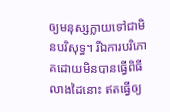ឲ្យមនុស្សក្លាយទៅជាមិនបរិសុទ្ធ។ រីឯការបរិភោគដោយមិនបានធ្វើពិធីលាងដៃនោះ ឥតធ្វើឲ្យ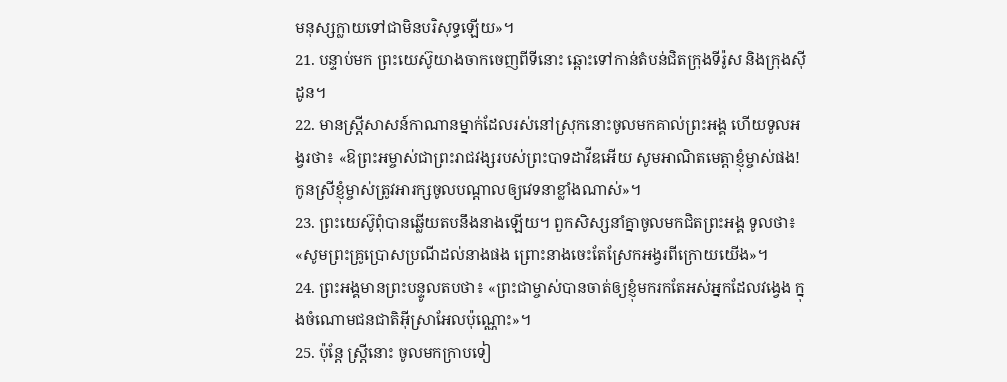មនុស្សក្លាយទៅជាមិនបរិសុទ្ធឡើយ»។
21. បន្ទាប់មក ព្រះយេស៊ូយាងចាកចេញពីទីនោះ ឆ្ពោះទៅកាន់តំបន់ជិតក្រុងទីរ៉ូស និងក្រុងស៊ីដូន។
22. មានស្ត្រីសាសន៍កាណានម្នាក់ដែលរស់នៅស្រុកនោះចូលមកគាល់ព្រះអង្គ ហើយទូលអង្វរថា៖ «ឱព្រះអម្ចាស់ជាព្រះរាជវង្សរបស់ព្រះបាទដាវីឌអើយ សូមអាណិតមេត្តាខ្ញុំម្ចាស់ផង! កូនស្រីខ្ញុំម្ចាស់ត្រូវអារក្សចូលបណ្ដាលឲ្យវេទនាខ្លាំងណាស់»។
23. ព្រះយេស៊ូពុំបានឆ្លើយតបនឹងនាងឡើយ។ ពួកសិស្សនាំគ្នាចូលមកជិតព្រះអង្គ ទូលថា៖ «សូមព្រះគ្រូប្រោសប្រណីដល់នាងផង ព្រោះនាងចេះតែស្រែកអង្វរពីក្រោយយើង»។
24. ព្រះអង្គមានព្រះបន្ទូលតបថា៖ «ព្រះជាម្ចាស់បានចាត់ឲ្យខ្ញុំមករកតែអស់អ្នកដែលវង្វេង ក្នុងចំណោមជនជាតិអ៊ីស្រាអែលប៉ុណ្ណោះ»។
25. ប៉ុន្តែ ស្ត្រីនោះ ចូលមកក្រាបទៀ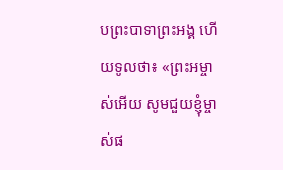បព្រះបាទាព្រះអង្គ ហើយទូលថា៖ «ព្រះអម្ចាស់អើយ សូមជួយខ្ញុំម្ចាស់ផ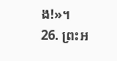ង!»។
26. ព្រះអ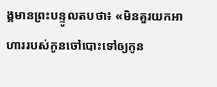ង្គមានព្រះបន្ទូលតបថា៖ «មិនគួរយកអាហាររបស់កូនចៅបោះទៅឲ្យកូន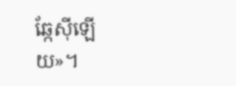ឆ្កែស៊ីឡើយ»។